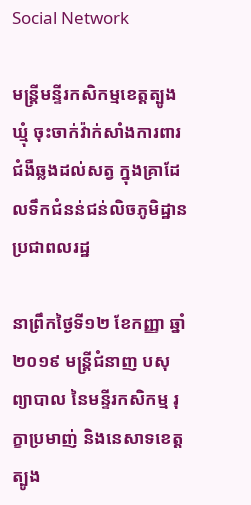Social Network

មន្ត្រីមន្ទីរកសិកម្មខេត្តត្បូងឃ្មុំ ចុះចាក់វ៉ាក់សាំងការពារជំងឺឆ្លងដល់សត្វ ក្នុងគ្រាដែលទឹកជំនន់ជន់លិចភូមិដ្ឋានប្រជាពលរដ្ឋ

នាព្រឹកថ្ងៃទី១២ ខែកញ្ញា ឆ្នាំ២០១៩ មន្ត្រីជំនាញ បសុព្យាបាល នៃមន្ទីរកសិកម្ម រុក្ខាប្រមាញ់ និងនេសាទខេត្តត្បូង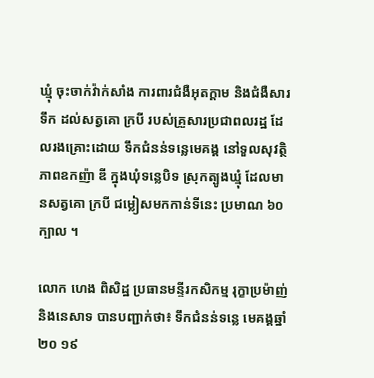ឃ្មុំ ចុះចាក់វ៉ាក់សាំង ការពារជំងឺអុតក្តាម និងជំងឺសារទឹក ដល់សត្វគោ ក្របី របស់គ្រួសារប្រជាពលរដ្ឋ ដែលរងគ្រោះដោយ ទឹកជំនន់ទន្លេមេគង្គ នៅទួលសុវត្ថិភាពឧកញ៉ា ឌី ក្នុងឃុំទន្លេបិទ ស្រុកត្បូងឃ្មុំ ដែលមានសត្វគោ ក្របី ជម្លៀសមកកាន់ទីនេះ ប្រមាណ ៦០ក្បាល ។

លោក ហេង ពិសិដ្ឋ ប្រធានមន្ទីរកសិកម្ម រុក្ខាប្រម៉ាញ់ និងនេសាទ បានបញ្ជាក់ថា៖ ទឹកជំនន់ទន្លេ មេគង្គឆ្នាំ២០ ១៩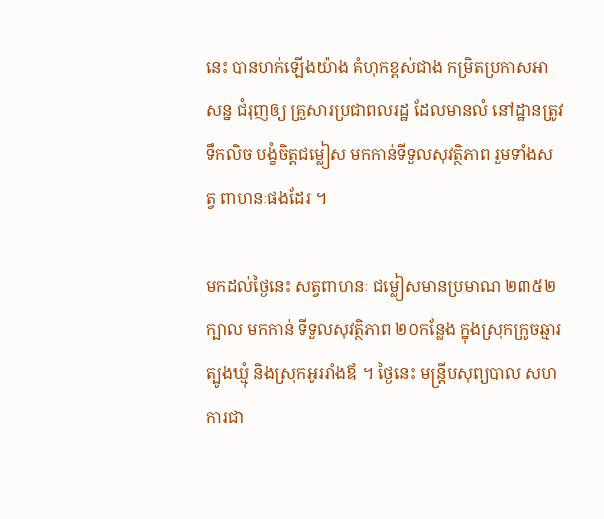នេះ បានហក់ឡើងយ៉ាង គំហុកខ្ពស់ជាង កម្រិតប្រកាសអាសន្ន ជំរុញឲ្យ គ្រួសារប្រជាពលរដ្ឋ ដែលមានលំ នៅដ្ឋានត្រូវទឹកលិច បង្ខំចិត្តជម្លៀស មកកាន់ទីទួលសុវត្ថិភាព រួមទាំងសត្វ ពាហនៈផងដែរ ។

មកដល់ថ្ងៃនេះ សត្វពាហនៈ ជម្លៀសមានប្រមាណ ២៣៥២ក្បាល មកកាន់ ទីទួលសុវត្ថិភាព ២០កន្លែង ក្នុងស្រុកក្រូចឆ្មារ ត្បូងឃ្មុំ និងស្រុកអូររាំងឪ ។ ថ្ងៃនេះ មន្ត្រីបសុព្យបាល សហការជា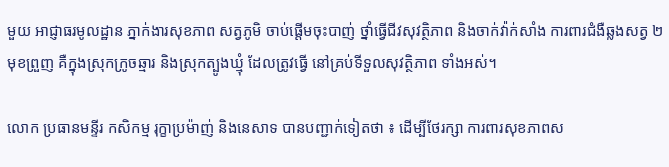មួយ អាជ្ញាធរមូលដ្ឋាន ភ្នាក់ងារសុខភាព សត្វភូមិ ចាប់ផ្តើមចុះបាញ់ ថ្នាំធ្វើជីវសុវត្ថិភាព និងចាក់វ៉ាក់សាំង ការពារជំងឺឆ្លងសត្វ ២មុខព្រួញ គឺក្នុងស្រុកក្រូចឆ្មារ និងស្រុកត្បូងឃ្មុំ ដែលត្រូវធ្វើ នៅគ្រប់ទីទួលសុវត្ថិភាព ទាំងអស់។

លោក ប្រធានមន្ទីរ កសិកម្ម រុក្ខាប្រម៉ាញ់ និងនេសាទ បានបញ្ជាក់ទៀតថា ៖ ដើម្បីថែរក្សា ការពារសុខភាពស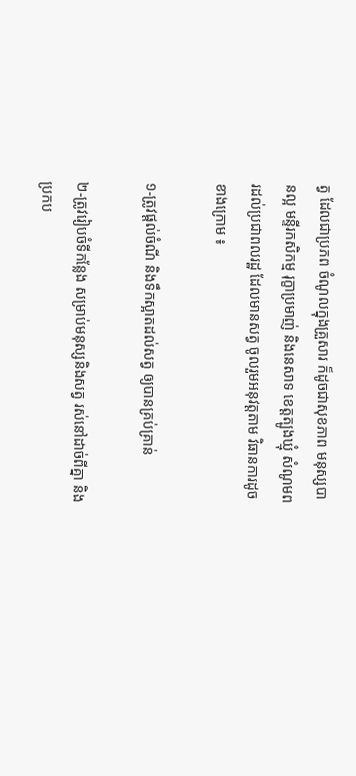ត្វ ដែលជាប្រភព ចំណូលក្នុងគ្រួសារ ក៏ដូចជាសុខភាព មនុស្សបានល្អ មន្ទីរកសិកម្ម រុក្ខាប្រមាញ់ និងនេសាទ ខេត្តត្បូងឃ្មុំ សំណូមពរដល់ប្រជាពលរដ្ឋ ដែលមានសត្វ ចូលរួមអនុវត្តតាម វិធានការដូចខាងក្រោម ៖

១-ត្រូវផ្ដល់ចំណី និងទឹកស្អាតដល់សត្វ ឲ្យបានគ្រប់គ្រាន់

២-ត្រូវរៀបចំទីកន្លែង សម្រាប់មនុស្សនិងសត្វ រស់នៅដាច់ពីគ្នា និងប្រកប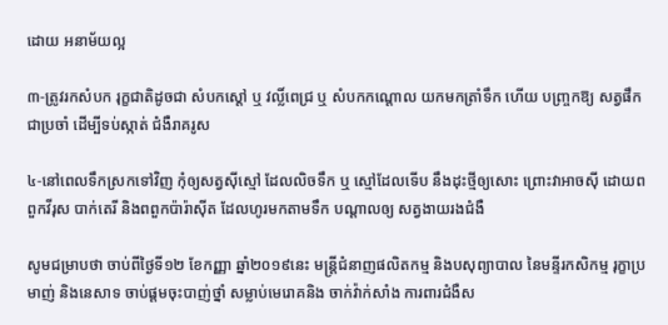ដោយ អនាម័យល្អ

៣-ត្រូវរកសំបក រុក្ខជាតិដូចជា សំបកស្ដៅ ឬ វល្លិ៍ពេជ្រ ឬ សំបកកណ្ដោល យកមកត្រាំទឹក ហើយ បញ្ច្រកឱ្យ សត្វផឹកជាប្រចាំ ដើម្បីទប់ស្កាត់ ជំងឺរាគរូស

៤-នៅពេលទឹកស្រកទៅវិញ កុំឲ្យសត្វស៊ីស្មៅ ដែលលិចទឹក ឬ ស្មៅដែលទើប នឹងដុះថ្មីឲ្យសោះ ព្រោះវាអាចស៊ី ដោយពពួកវីរុស បាក់តេរី និងពពួកប៉ារ៉ាស៊ីត ដែលហូរមកតាមទឹក បណ្ដាលឲ្យ សត្វងាយរងជំងឺ

សូមជម្រាបថា ចាប់ពីថ្ងៃទី១២ ខែកញ្ញា ឆ្នាំ២០១៩នេះ មន្ត្រីជំនាញផលិតកម្ម និងបសុព្យាបាល នៃមន្ទីរកសិកម្ម រុក្ខាប្រមាញ់ និងនេសាទ ចាប់ផ្តមចុះបាញ់ថ្នាំ សម្លាប់មេរោគនិង ចាក់វ៉ាក់សាំង ការពារជំងឺស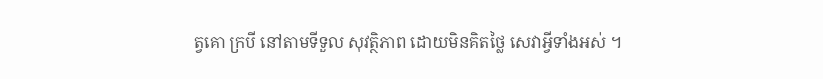ត្វគោ ក្របី នៅតាមទីទួល សុវត្ថិភាព ដោយមិនគិតថ្លៃ សេវាអ្វីទាំងអស់ ។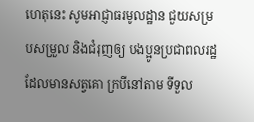ហេតុនេះ សូមអាជ្ញាធរមូលដ្ឋាន ជួយសម្របសម្រួល និងជំរុញឲ្យ បងប្អូនប្រជាពលរដ្ឋ ដែលមានសត្វគោ ក្របីនៅតាម ទីទួល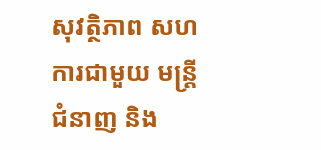សុវត្ថិភាព សហការជាមួយ មន្ត្រីជំនាញ និង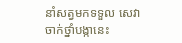នាំសត្វមកទទួល សេវាចាក់ថ្នាំបង្កានេះ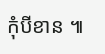កុំបីខាន ៕